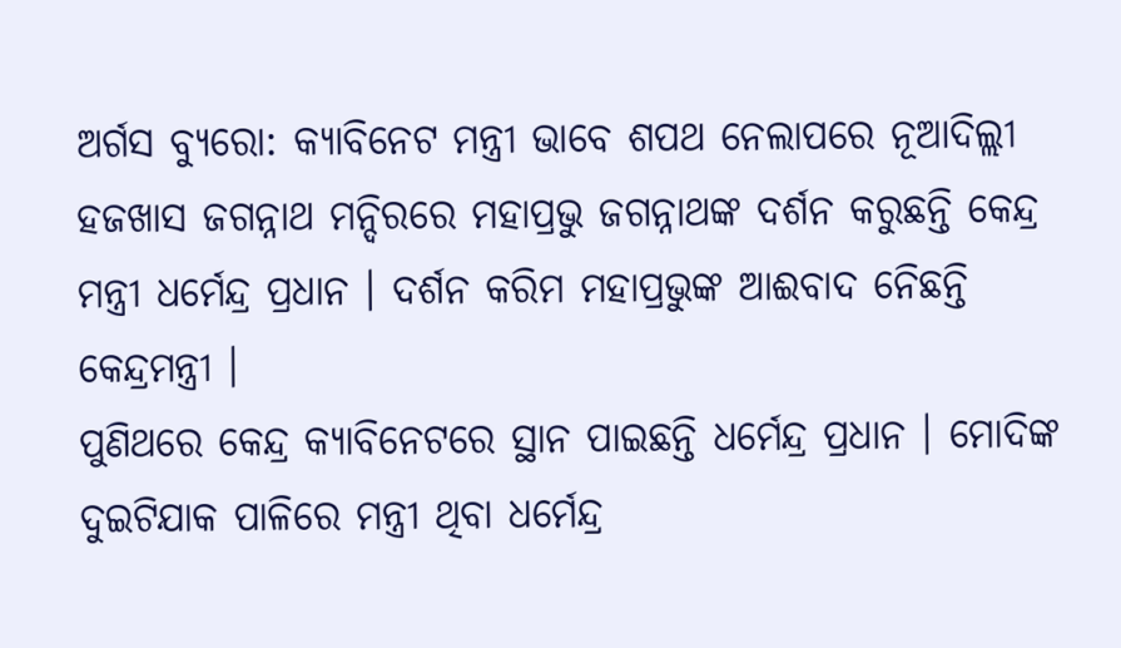ଅର୍ଗସ ବ୍ୟୁରୋ: କ୍ୟାବିନେଟ ମନ୍ତ୍ରୀ ଭାବେ ଶପଥ ନେଲାପରେ ନୂଆଦିଲ୍ଲୀ ହଜଖାସ ଜଗନ୍ନାଥ ମନ୍ଦିରରେ ମହାପ୍ରଭୁ ଜଗନ୍ନାଥଙ୍କ ଦର୍ଶନ କରୁଛନ୍ତି କେନ୍ଦ୍ର ମନ୍ତ୍ରୀ ଧର୍ମେନ୍ଦ୍ର ପ୍ରଧାନ । ଦର୍ଶନ କରିମ ମହାପ୍ରଭୁଙ୍କ ଆଈବାଦ ନେିଛନ୍ତି କେନ୍ଦ୍ରମନ୍ତ୍ରୀ ।
ପୁଣିଥରେ କେନ୍ଦ୍ର କ୍ୟାବିନେଟରେ ସ୍ଥାନ ପାଇଛନ୍ତି ଧର୍ମେନ୍ଦ୍ର ପ୍ରଧାନ । ମୋଦିଙ୍କ ଦୁଇଟିଯାକ ପାଳିରେ ମନ୍ତ୍ରୀ ଥିବା ଧର୍ମେନ୍ଦ୍ର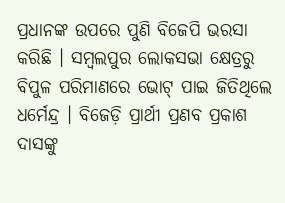ପ୍ରଧାନଙ୍କ ଉପରେ ପୁଣି ବିଜେପି ଭରସା କରିଛି । ସମ୍ବଲପୁର ଲୋକସଭା କ୍ଷେତ୍ରରୁ ବିପୁଳ ପରିମାଣରେ ଭୋଟ୍ ପାଇ ଜିତିଥିଲେ ଧର୍ମେନ୍ଦ୍ର । ବିଜେଡ଼ି ପ୍ରାର୍ଥୀ ପ୍ରଣବ ପ୍ରକାଶ ଦାସଙ୍କୁ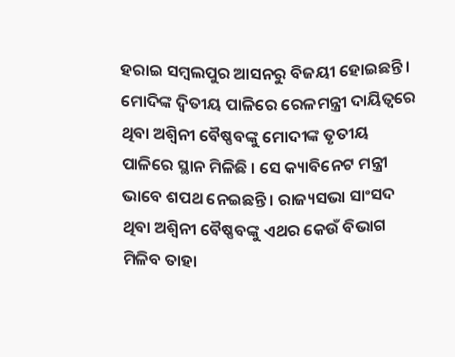ହରାଇ ସମ୍ବଲପୁର ଆସନରୁ ବିଜୟୀ ହୋଇଛନ୍ତି ।
ମୋଦିଙ୍କ ଦ୍ୱିତୀୟ ପାଳିରେ ରେଳମନ୍ତ୍ରୀ ଦାୟିତ୍ୱରେ ଥିବା ଅଶ୍ୱିନୀ ବୈଷ୍ଣବଙ୍କୁ ମୋଦୀଙ୍କ ତୃତୀୟ ପାଳିରେ ସ୍ଥାନ ମିଳିଛି । ସେ କ୍ୟାବିନେଟ ମନ୍ତ୍ରୀ ଭାବେ ଶପଥ ନେଇଛନ୍ତି । ରାଜ୍ୟସଭା ସାଂସଦ ଥିବା ଅଶ୍ୱିନୀ ବୈଷ୍ଣବଙ୍କୁ ଏଥର କେଉଁ ବିଭାଗ ମିଳିବ ତାହା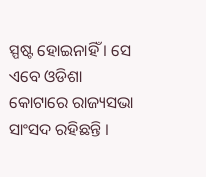ସ୍ପଷ୍ଟ ହୋଇନାହିଁ । ସେ ଏବେ ଓଡିଶା କୋଟାରେ ରାଜ୍ୟସଭା ସାଂସଦ ରହିଛନ୍ତି ।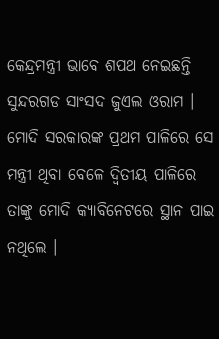କେନ୍ଦ୍ରମନ୍ତ୍ରୀ ଭାବେ ଶପଥ ନେଇଛନ୍ତି ସୁନ୍ଦରଗଡ ସାଂସଦ ଜୁଏଲ ଓରାମ । ମୋଦି ସରକାରଙ୍କ ପ୍ରଥମ ପାଳିରେ ସେ ମନ୍ତ୍ରୀ ଥିବା ବେଳେ ଦ୍ୱିତୀୟ ପାଳିରେ ତାଙ୍କୁ ମୋଦି କ୍ୟାବିନେଟରେ ସ୍ଥାନ ପାଇ ନଥିଲେ ।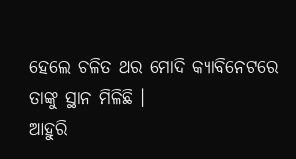ହେଲେ ଚଳିତ ଥର ମୋଦି କ୍ୟାବିନେଟରେ ତାଙ୍କୁ ସ୍ଥାନ ମିଳିଛି ।
ଆହୁରି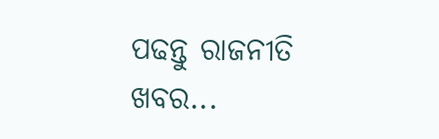ପଢନ୍ତୁ ରାଜନୀତି ଖବର...